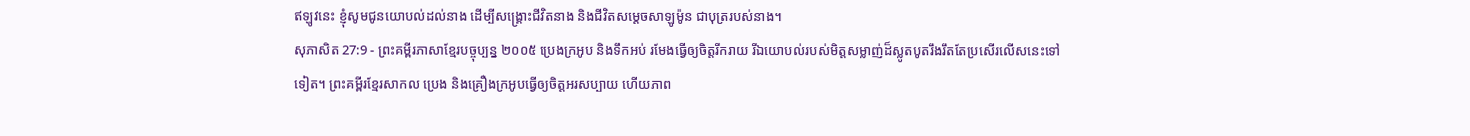ឥឡូវនេះ ខ្ញុំសូមជូនយោបល់ដល់នាង ដើម្បីសង្គ្រោះជីវិតនាង និងជីវិតសម្ដេចសាឡូម៉ូន ជាបុត្ររបស់នាង។
សុភាសិត 27:9 - ព្រះគម្ពីរភាសាខ្មែរបច្ចុប្បន្ន ២០០៥ ប្រេងក្រអូប និងទឹកអប់ រមែងធ្វើឲ្យចិត្តរីករាយ រីឯយោបល់របស់មិត្តសម្លាញ់ដ៏ស្លូតបូតរឹងរឹតតែប្រសើរលើសនេះទៅទៀត។ ព្រះគម្ពីរខ្មែរសាកល ប្រេង និងគ្រឿងក្រអូបធ្វើឲ្យចិត្តអរសប្បាយ ហើយភាព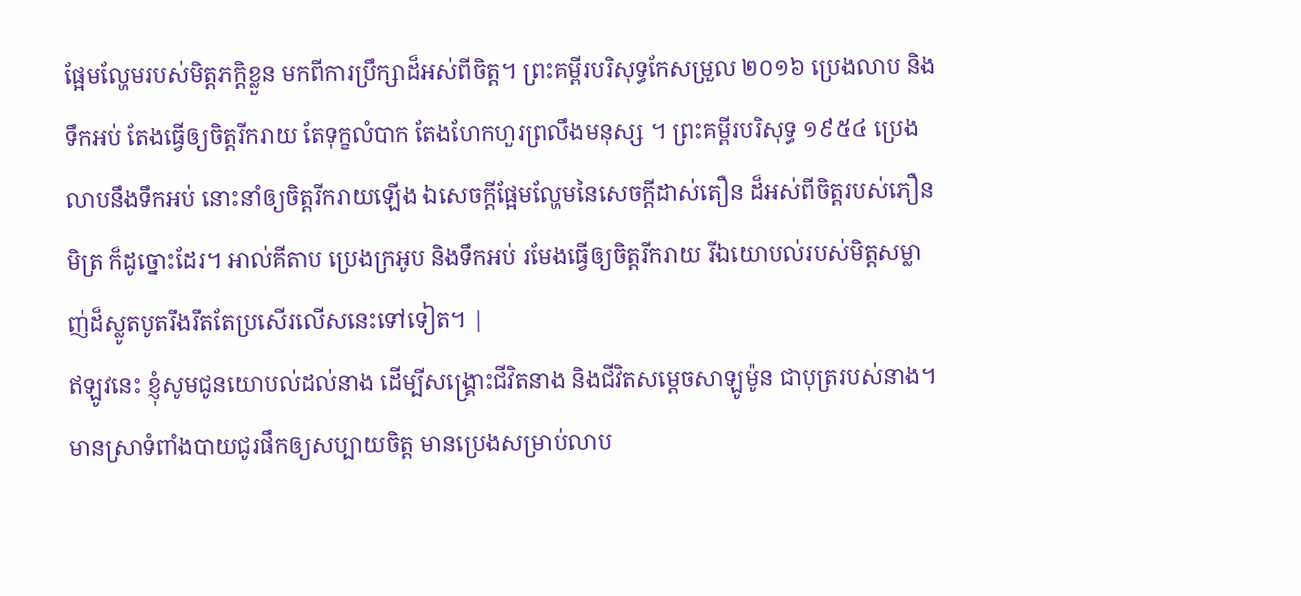ផ្អែមល្ហែមរបស់មិត្តភក្ដិខ្លួន មកពីការប្រឹក្សាដ៏អស់ពីចិត្ត។ ព្រះគម្ពីរបរិសុទ្ធកែសម្រួល ២០១៦ ប្រេងលាប និងទឹកអប់ តែងធ្វើឲ្យចិត្តរីករាយ តែទុក្ខលំបាក តែងហែកហួរព្រលឹងមនុស្ស ។ ព្រះគម្ពីរបរិសុទ្ធ ១៩៥៤ ប្រេងលាបនឹងទឹកអប់ នោះនាំឲ្យចិត្តរីករាយឡើង ឯសេចក្ដីផ្អែមល្ហែមនៃសេចក្ដីដាស់តឿន ដ៏អស់ពីចិត្តរបស់ភឿនមិត្រ ក៏ដូច្នោះដែរ។ អាល់គីតាប ប្រេងក្រអូប និងទឹកអប់ រមែងធ្វើឲ្យចិត្តរីករាយ រីឯយោបល់របស់មិត្តសម្លាញ់ដ៏ស្លូតបូតរឹងរឹតតែប្រសើរលើសនេះទៅទៀត។ |
ឥឡូវនេះ ខ្ញុំសូមជូនយោបល់ដល់នាង ដើម្បីសង្គ្រោះជីវិតនាង និងជីវិតសម្ដេចសាឡូម៉ូន ជាបុត្ររបស់នាង។
មានស្រាទំពាំងបាយជូរផឹកឲ្យសប្បាយចិត្ត មានប្រេងសម្រាប់លាប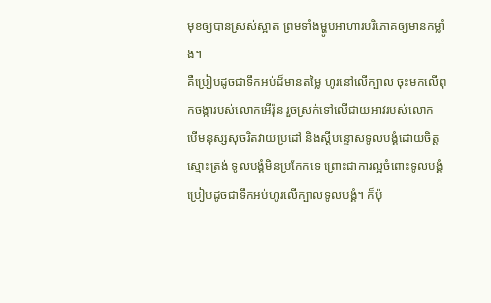មុខឲ្យបានស្រស់ស្អាត ព្រមទាំងម្ហូបអាហារបរិភោគឲ្យមានកម្លាំង។
គឺប្រៀបដូចជាទឹកអប់ដ៏មានតម្លៃ ហូរនៅលើក្បាល ចុះមកលើពុកចង្ការបស់លោកអើរ៉ុន រួចស្រក់ទៅលើជាយអាវរបស់លោក
បើមនុស្សសុចរិតវាយប្រដៅ និងស្ដីបន្ទោសទូលបង្គំដោយចិត្តស្មោះត្រង់ ទូលបង្គំមិនប្រកែកទេ ព្រោះជាការល្អចំពោះទូលបង្គំ ប្រៀបដូចជាទឹកអប់ហូរលើក្បាលទូលបង្គំ។ ក៏ប៉ុ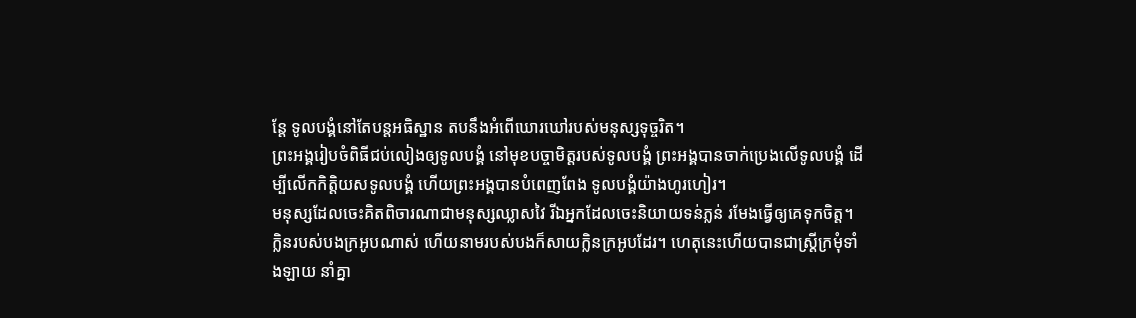ន្តែ ទូលបង្គំនៅតែបន្តអធិស្ឋាន តបនឹងអំពើឃោរឃៅរបស់មនុស្សទុច្ចរិត។
ព្រះអង្គរៀបចំពិធីជប់លៀងឲ្យទូលបង្គំ នៅមុខបច្ចាមិត្តរបស់ទូលបង្គំ ព្រះអង្គបានចាក់ប្រេងលើទូលបង្គំ ដើម្បីលើកកិត្តិយសទូលបង្គំ ហើយព្រះអង្គបានបំពេញពែង ទូលបង្គំយ៉ាងហូរហៀរ។
មនុស្សដែលចេះគិតពិចារណាជាមនុស្សឈ្លាសវៃ រីឯអ្នកដែលចេះនិយាយទន់ភ្លន់ រមែងធ្វើឲ្យគេទុកចិត្ត។
ក្លិនរបស់បងក្រអូបណាស់ ហើយនាមរបស់បងក៏សាយក្លិនក្រអូបដែរ។ ហេតុនេះហើយបានជាស្ត្រីក្រមុំទាំងឡាយ នាំគ្នា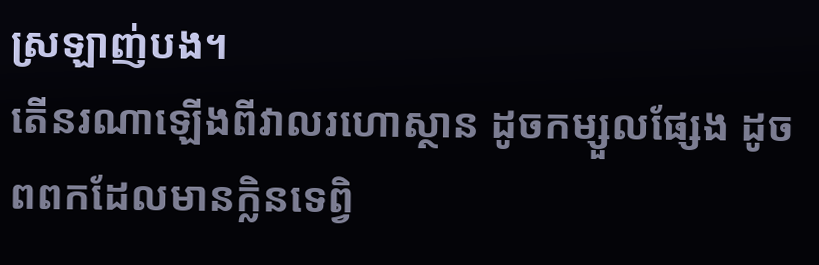ស្រឡាញ់បង។
តើនរណាឡើងពីវាលរហោស្ថាន ដូចកម្សួលផ្សែង ដូចពពកដែលមានក្លិនទេព្វិ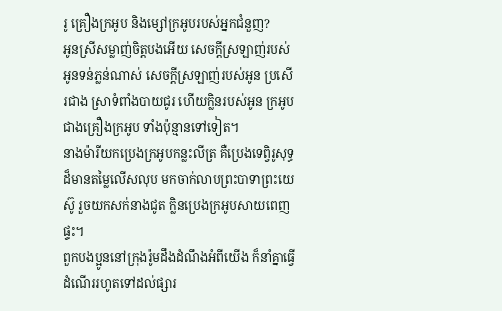រូ គ្រឿងក្រអូប និងម្សៅក្រអូបរបស់អ្នកជំនួញ?
អូនស្រីសម្លាញ់ចិត្តបងអើយ សេចក្ដីស្រឡាញ់របស់អូនទន់ភ្លន់ណាស់ សេចក្ដីស្រឡាញ់របស់អូន ប្រសើរជាង ស្រាទំពាំងបាយជូរ ហើយក្លិនរបស់អូន ក្រអូបជាងគ្រឿងក្រអូប ទាំងប៉ុន្មានទៅទៀត។
នាងម៉ារីយកប្រេងក្រអូបកន្លះលីត្រ គឺប្រេងទេព្វិរូសុទ្ធដ៏មានតម្លៃលើសលុប មកចាក់លាបព្រះបាទាព្រះយេស៊ូ រួចយកសក់នាងជូត ក្លិនប្រេងក្រអូបសាយពេញផ្ទះ។
ពួកបងប្អូននៅក្រុងរ៉ូមដឹងដំណឹងអំពីយើង ក៏នាំគ្នាធ្វើដំណើររហូតទៅដល់ផ្សារ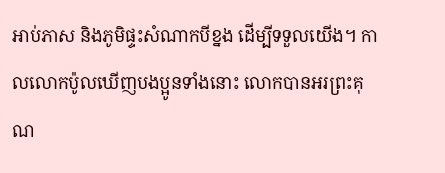អាប់ភាស និងភូមិផ្ទះសំណាកបីខ្នង ដើម្បីទទួលយើង។ កាលលោកប៉ូលឃើញបងប្អូនទាំងនោះ លោកបានអរព្រះគុណ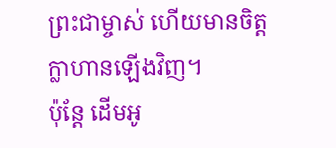ព្រះជាម្ចាស់ ហើយមានចិត្តក្លាហានឡើងវិញ។
ប៉ុន្តែ ដើមអូ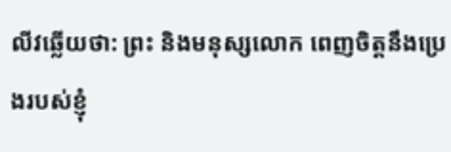លីវឆ្លើយថា: ព្រះ និងមនុស្សលោក ពេញចិត្តនឹងប្រេងរបស់ខ្ញុំ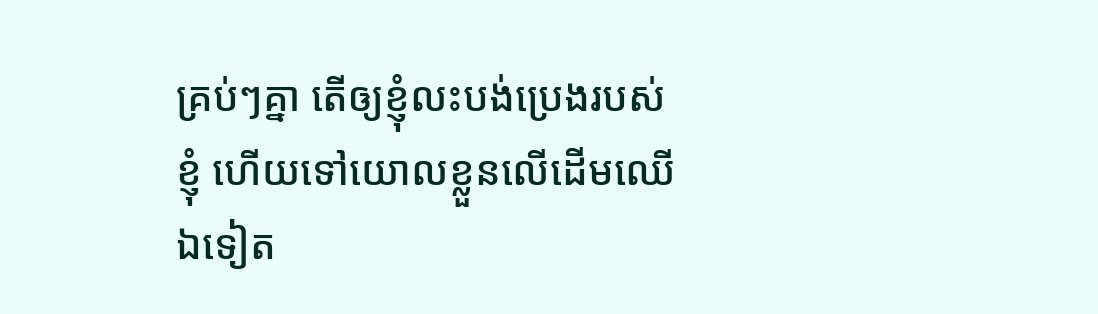គ្រប់ៗគ្នា តើឲ្យខ្ញុំលះបង់ប្រេងរបស់ខ្ញុំ ហើយទៅយោលខ្លួនលើដើមឈើឯទៀត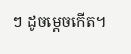ៗ ដូចម្ដេចកើត។